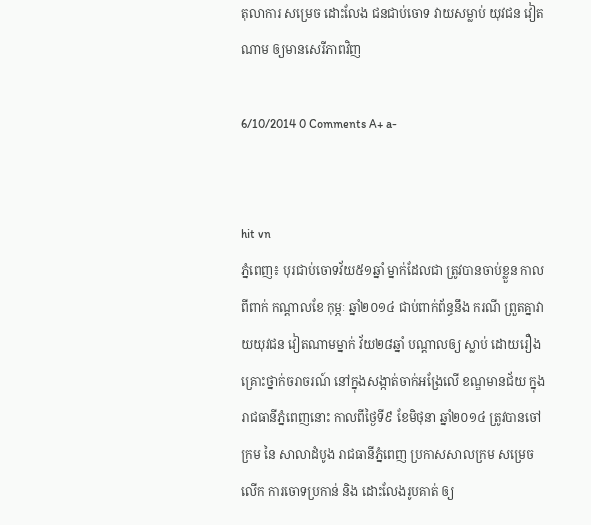តុលាការ សម្រេច ដោះលែង ជនជាប់ចោទ វាយសម្លាប់ យុវជន វៀតណាម ឲ្យមានសេរីភាពវិញ

6/10/2014 0 Comments A+ a-


hit vn
ភ្នំពេញ៖ បុរជាប់ចោទវ័យ៥១ឆ្នាំ ម្នាក់ដែលជា ត្រូវបានចាប់ខ្លួន កាលពីពាក់ កណ្តាលខែ កុម្ភៈ ឆ្នាំ២០១៤ ជាប់ពាក់ព័ន្ធនឹង ករណី ព្រួតគ្នាវាយយុវជន វៀតណាមម្នាក់ វ័យ២៨ឆ្នាំ បណ្តាលឲ្យ ស្លាប់ ដោយរឿង គ្រោះថ្នាក់ចរាចរណ៍ នៅក្នុងសង្កាត់ចាក់អង្រែលើ ខណ្ឌមានជ័យ ក្នុងរាជធានីភ្នំពេញនោះ កាលពីថ្ងៃទី៩ ខែមិថុនា ឆ្នាំ២០១៤ ត្រូវបានចៅក្រម នៃ សាលាដំបូង រាជធានីភ្នំពេញ ប្រកាសសាលក្រម សម្រេចលើក ការចោទប្រកាន់ និង ដោះលែងរូបគាត់ ឲ្យ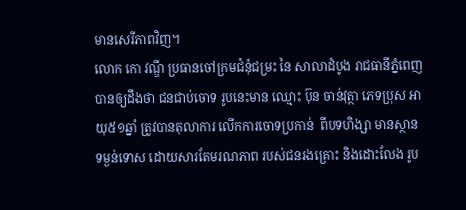មានសេរីភាពវិញ។
លោក កោ វណ្ឌី ប្រធានចៅក្រមជំនុំជម្រះ នៃ សាលាដំបូង រាជធានីភ្នំពេញ បានឲ្យដឹងថា ជនជាប់ចោទ រូបនេះមាន ឈ្មោះ ប៊ុន ចាន់វុត្ថា ភេទបុ្រស អាយុ៥១ឆ្នាំ ត្រូវបានតុលាការ លើកការចោទប្រកាន់  ពីបទហិង្សា មានស្ថាន ទម្ងន់ទោស ដោយសារតែមរណភាព របស់ជនរងគ្រោះ និងដោះលែង រូប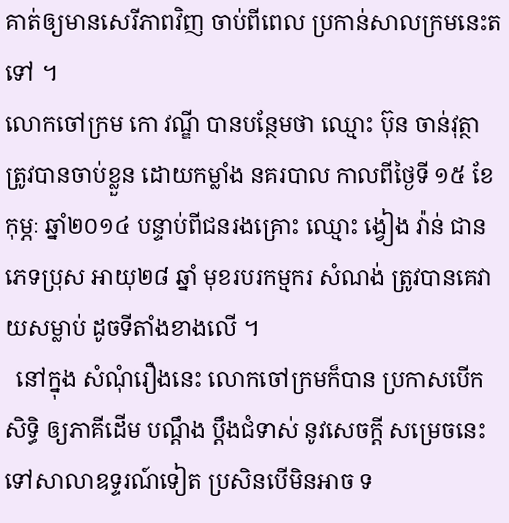គាត់ឲ្យមានសេរីភាពវិញ ចាប់ពីពេល ប្រកាន់សាលក្រមនេះតទៅ ។
លោកចៅក្រម កោ វណ្ឌី បានបន្ថែមថា ឈ្មោះ ប៊ុន ចាន់វុត្ថា ត្រូវបានចាប់ខ្លួន ដោយកម្លាំង នគរបាល កាលពីថ្ងៃទី ១៥ ខែកុម្ភៈ ឆ្នាំ២០១៤ បន្ទាប់ពីជនរងគ្រោះ ឈ្មោះ ង្វៀង វ៉ាន់ ជាន ភេទប្រុស អាយុ២៨ ឆ្នាំ មុខរបរកម្មករ សំណង់ ត្រូវបានគេវាយសម្លាប់ ដូចទីតាំងខាងលើ ។
  នៅក្នុង សំណុំរឿងនេះ លោកចៅក្រមក៏បាន ប្រកាសបើកសិទ្ធិ ឲ្យភាគីដើម បណ្តឹង ប្តឹងជំទាស់ នូវសេចក្តី សម្រេចនេះ ទៅសាលាឧទ្ទរណ៍ទៀត ប្រសិនបើមិនអាច ទ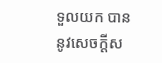ទួលយក បាននូវសេចក្តីស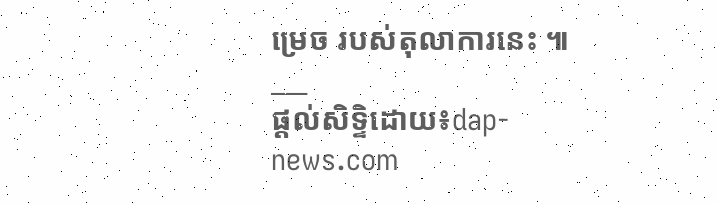ម្រេច របស់តុលាការនេះ ៕
___
ផ្តល់សិទ្ទិដោយ៖dap-news.com